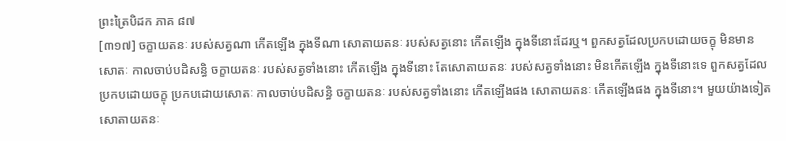ព្រះត្រៃបិដក ភាគ ៨៧
[៣១៧] ចក្ខាយតនៈ របស់សត្វណា កើតឡើង ក្នុងទីណា សោតាយតនៈ របស់សត្វនោះ កើតឡើង ក្នុងទីនោះដែរឬ។ ពួកសត្វដែលប្រកបដោយចក្ខុ មិនមានសោតៈ កាលចាប់បដិសន្ធិ ចក្ខាយតនៈ របស់សត្វទាំងនោះ កើតឡើង ក្នុងទីនោះ តែសោតាយតនៈ របស់សត្វទាំងនោះ មិនកើតឡើង ក្នុងទីនោះទេ ពួកសត្វដែលប្រកបដោយចក្ខុ ប្រកបដោយសោតៈ កាលចាប់បដិសន្ធិ ចក្ខាយតនៈ របស់សត្វទាំងនោះ កើតឡើងផង សោតាយតនៈ កើតឡើងផង ក្នុងទីនោះ។ មួយយ៉ាងទៀត សោតាយតនៈ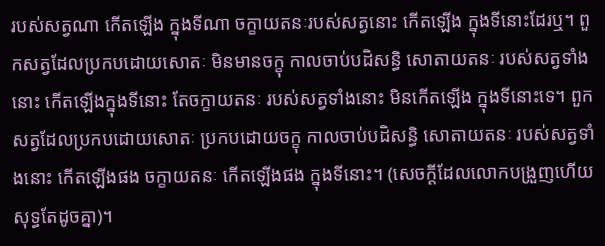របស់សត្វណា កើតឡើង ក្នុងទីណា ចក្ខាយតនៈរបស់សត្វនោះ កើតឡើង ក្នុងទីនោះដែរឬ។ ពួកសត្វដែលប្រកបដោយសោតៈ មិនមានចក្ខុ កាលចាប់បដិសន្ធិ សោតាយតនៈ របស់សត្វទាំងនោះ កើតឡើងក្នុងទីនោះ តែចក្ខាយតនៈ របស់សត្វទាំងនោះ មិនកើតឡើង ក្នុងទីនោះទេ។ ពួកសត្វដែលប្រកបដោយសោតៈ ប្រកបដោយចក្ខុ កាលចាប់បដិសន្ធិ សោតាយតនៈ របស់សត្វទាំងនោះ កើតឡើងផង ចក្ខាយតនៈ កើតឡើងផង ក្នុងទីនោះ។ (សេចក្ដីដែលលោកបង្រួញហើយ សុទ្ធតែដូចគ្នា)។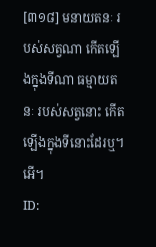[៣១៨] មនាយតនៈ របស់សត្វណា កើតឡើងក្នុងទីណា ធម្មាយតនៈ របស់សត្វនោះ កើតឡើងក្នុងទីនោះដែរឬ។ អើ។
ID: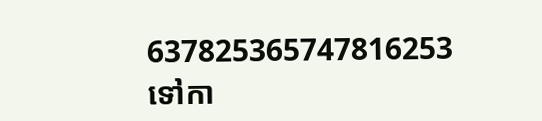637825365747816253
ទៅកា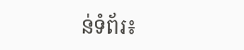ន់ទំព័រ៖